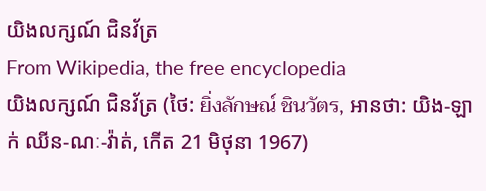យិងលក្សណ៍ ជិនវ័ត្រ
From Wikipedia, the free encyclopedia
យិងលក្សណ៍ ជិនវ័ត្រ (ថៃ: ยิ่งลักษณ์ ชินวัตร, អានថា: យិង-ឡាក់ ឈីន-ណៈ-វ៉ាត់, កើត 21 មិថុនា 1967)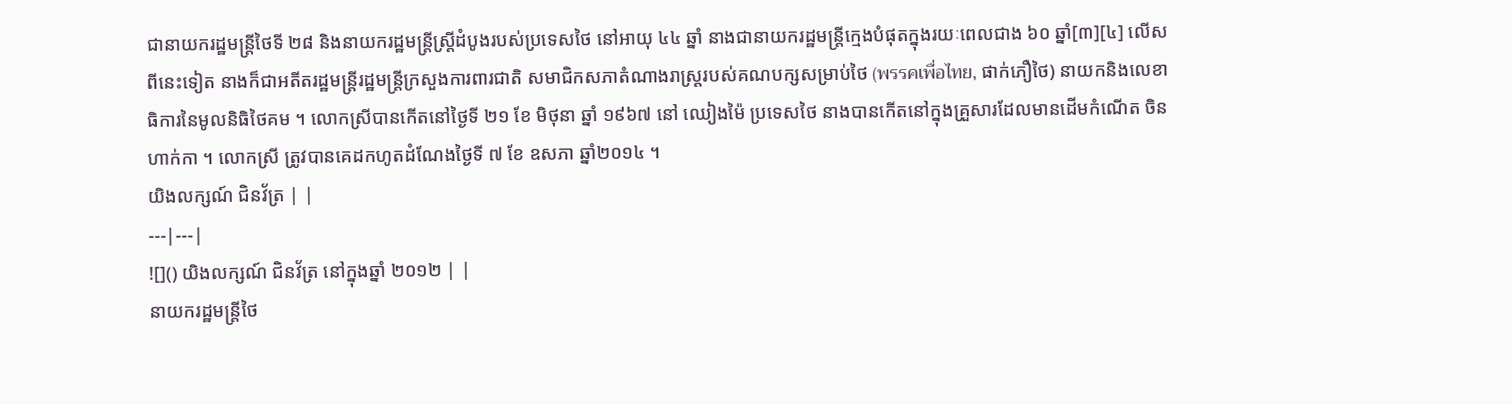ជានាយករដ្ឋមន្ត្រីថៃទី ២៨ និងនាយករដ្ឋមន្ត្រីស្ត្រីដំបូងរបស់ប្រទេសថៃ នៅអាយុ ៤៤ ឆ្នាំ នាងជានាយករដ្ឋមន្ត្រីក្មេងបំផុតក្នុងរយៈពេលជាង ៦០ ឆ្នាំ[៣][៤] លើសពីនេះទៀត នាងក៏ជាអតីតរដ្ឋមន្ត្រីរដ្ឋមន្ត្រីក្រសួងការពារជាតិ សមាជិកសភាតំណាងរាស្រ្តរបស់គណបក្សសម្រាប់ថៃ (พรรคเพื่อไทย, ផាក់ភឿថៃ) នាយកនិងលេខាធិការនៃមូលនិធិថៃគម ។ លោកស្រីបានកើតនៅថ្ងៃទី ២១ ខែ មិថុនា ឆ្នាំ ១៩៦៧ នៅ ឈៀងម៉ៃ ប្រទេសថៃ នាងបានកើតនៅក្នុងគ្រួសារដែលមានដើមកំណើត ចិន ហាក់កា ។ លោកស្រី ត្រូវបានគេដកហូតដំណែងថ្ងៃទី ៧ ខែ ឧសភា ឆ្នាំ២០១៤ ។
យិងលក្សណ៍ ជិនវ័ត្រ | |
---|---|
![]() យិងលក្សណ៍ ជិនវ័ត្រ នៅក្នុងឆ្នាំ ២០១២ | |
នាយករដ្ឋមន្ត្រីថៃ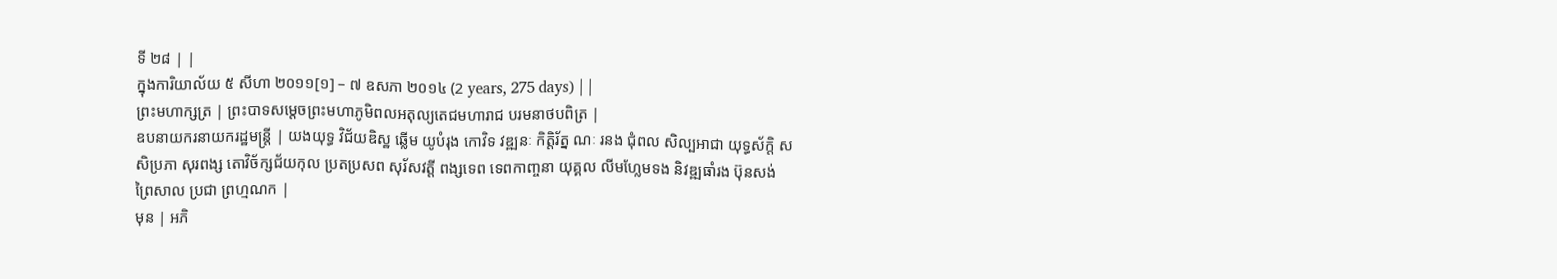ទី ២៨ | |
ក្នុងការិយាល័យ ៥ សីហា ២០១១[១] – ៧ ឧសភា ២០១៤ (2 years, 275 days) | |
ព្រះមហាក្សត្រ | ព្រះបាទសម្តេចព្រះមហាភូមិពលអតុល្យតេជមហារាជ បរមនាថបពិត្រ |
ឧបនាយករនាយករដ្ឋមន្ត្រី | យងយុទ្ធ វិជ័យឌិស្ឋ ឆ្លើម យូបំរុង កោវិទ វឌ្ឍនៈ កិត្តិរ័ត្ន ណៈ រនង ជុំពល សិល្បអាជា យុទ្ធស័ក្តិ សសិប្រភា សុរពង្ស តោវិច័ក្សជ័យកុល ប្រតប្រសព សុរ័សវត្តី ពង្សទេព ទេពកាញ្ចនា យុគ្គល លីមហ្លែមទង និវឌ្ឍធាំរង ប៊ុនសង់ព្រៃសាល ប្រជា ព្រហ្មណក |
មុន | អភិ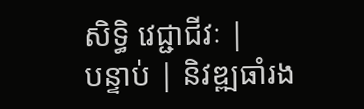សិទ្ធិ វេជ្ជាជីវៈ |
បន្ទាប់ | និវឌ្ឍធាំរង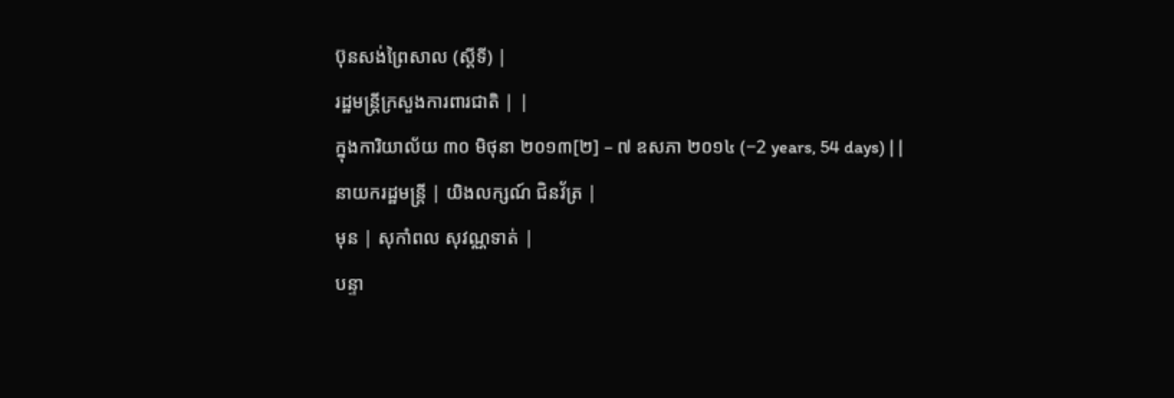ប៊ុនសង់ព្រៃសាល (ស្ដីទី) |
រដ្ឋមន្ត្រីក្រសួងការពារជាតិ | |
ក្នុងការិយាល័យ ៣០ មិថុនា ២០១៣[២] – ៧ ឧសភា ២០១៤ (−2 years, 54 days) | |
នាយករដ្ឋមន្ត្រី | យិងលក្សណ៍ ជិនវ័ត្រ |
មុន | សុកាំពល សុវណ្ណទាត់ |
បន្ទា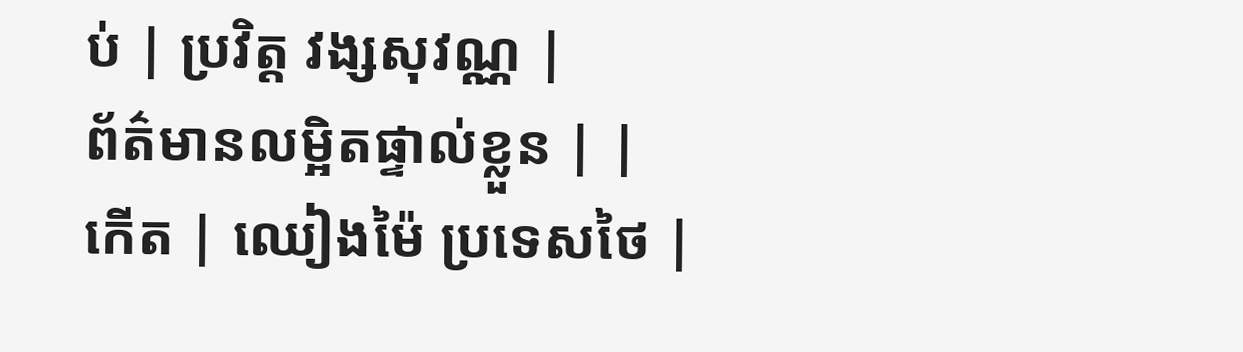ប់ | ប្រវិត្ត វង្សសុវណ្ណ |
ព័ត៌មានលម្អិតផ្ទាល់ខ្លួន | |
កើត | ឈៀងម៉ៃ ប្រទេសថៃ |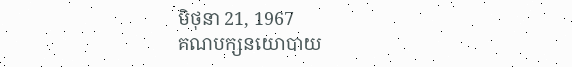មិថុនា 21, 1967
គណបក្សនយោបាយ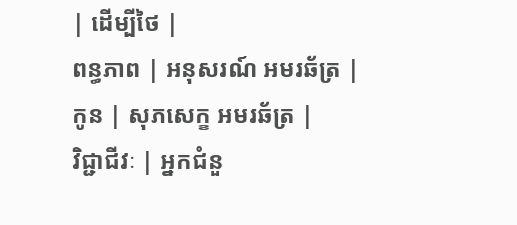| ដើម្បីថៃ |
ពន្ធភាព | អនុសរណ៍ អមរឆ័ត្រ |
កូន | សុភសេក្ខ អមរឆ័ត្រ |
វិជ្ជាជីវៈ | អ្នកជំនួ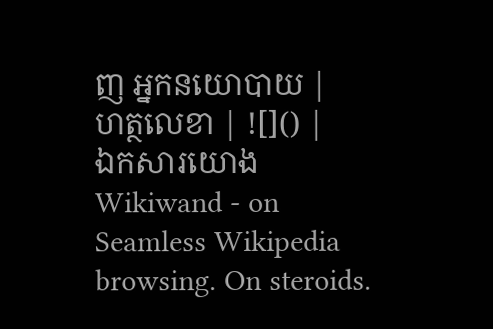ញ អ្នកនយោបាយ |
ហត្ថលេខា | ![]() |
ឯកសារយោង
Wikiwand - on
Seamless Wikipedia browsing. On steroids.